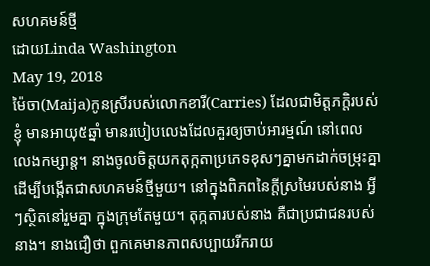សហគមន៍ថ្មី
ដោយLinda Washington
May 19, 2018
ម៉ៃចា(Maija)កូនស្រីរបស់លោកខារី(Carries) ដែលជាមិត្តភក្តិរបស់ខ្ញុំ មានអាយុ៥ឆ្នាំ មានរបៀបលេងដែលគួរឲ្យចាប់អារម្មណ៍ នៅពេលលេងកម្សាន្ត។ នាងចូលចិត្តយកតុក្កតាប្រភេទខុសៗគ្នាមកដាក់ចម្រុះគ្នា ដើម្បីបង្កើតជាសហគមន៍ថ្មីមួយ។ នៅក្នុងពិភពនៃក្តីស្រមៃរបស់នាង អ្វីៗស្ថិតនៅរួមគ្នា ក្នុងក្រុមតែមួយ។ តុក្កតារបស់នាង គឺជាប្រជាជនរបស់នាង។ នាងជឿថា ពួកគេមានភាពសប្បាយរីករាយ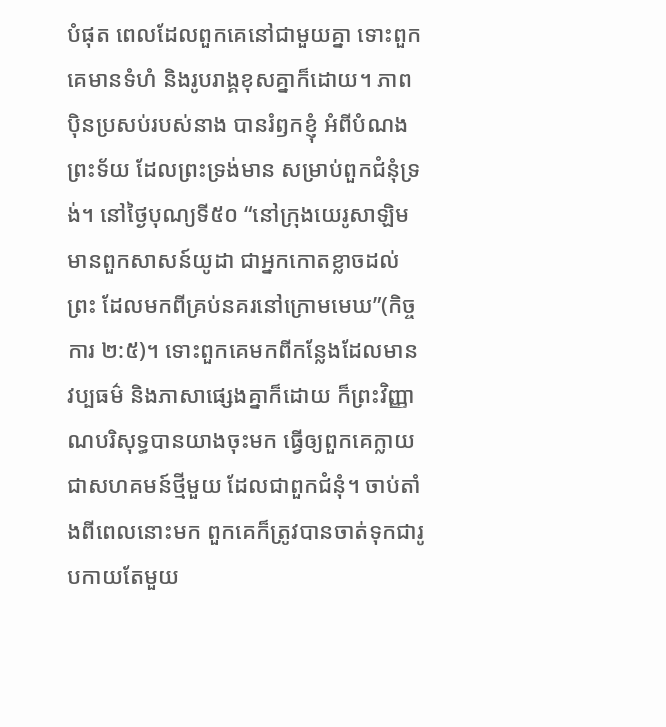បំផុត ពេលដែលពួកគេនៅជាមួយគ្នា ទោះពួកគេមានទំហំ និងរូបរាង្គខុសគ្នាក៏ដោយ។ ភាពប៉ិនប្រសប់របស់នាង បានរំឭកខ្ញុំ អំពីបំណងព្រះទ័យ ដែលព្រះទ្រង់មាន សម្រាប់ពួកជំនុំទ្រង់។ នៅថ្ងៃបុណ្យទី៥០ “នៅក្រុងយេរូសាឡិម មានពួកសាសន៍យូដា ជាអ្នកកោតខ្លាចដល់ព្រះ ដែលមកពីគ្រប់នគរនៅក្រោមមេឃ”(កិច្ចការ ២:៥)។ ទោះពួកគេមកពីកន្លែងដែលមានវប្បធម៌ និងភាសាផ្សេងគ្នាក៏ដោយ ក៏ព្រះវិញ្ញាណបរិសុទ្ធបានយាងចុះមក ធ្វើឲ្យពួកគេក្លាយជាសហគមន៍ថ្មីមួយ ដែលជាពួកជំនុំ។ ចាប់តាំងពីពេលនោះមក ពួកគេក៏ត្រូវបានចាត់ទុកជារូបកាយតែមួយ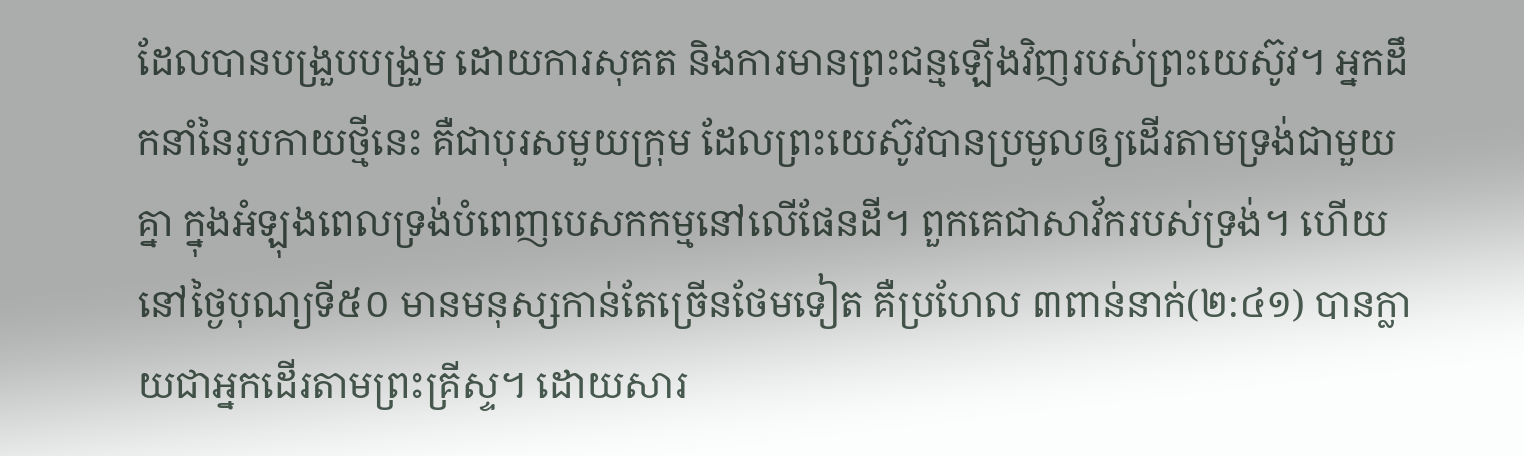ដែលបានបង្រួបបង្រួម ដោយការសុគត និងការមានព្រះជន្មឡើងវិញរបស់ព្រះយេស៊ូវ។ អ្នកដឹកនាំនៃរូបកាយថ្មីនេះ គឺជាបុរសមួយក្រុម ដែលព្រះយេស៊ូវបានប្រមូលឲ្យដើរតាមទ្រង់ជាមួយគ្នា ក្នុងអំឡុងពេលទ្រង់បំពេញបេសកកម្មនៅលើផែនដី។ ពួកគេជាសាវ័ករបស់ទ្រង់។ ហើយនៅថ្ងៃបុណ្យទី៥០ មានមនុស្សកាន់តែច្រើនថែមទៀត គឺប្រហែល ៣ពាន់នាក់(២:៤១) បានក្លាយជាអ្នកដើរតាមព្រះគ្រីស្ទ។ ដោយសារ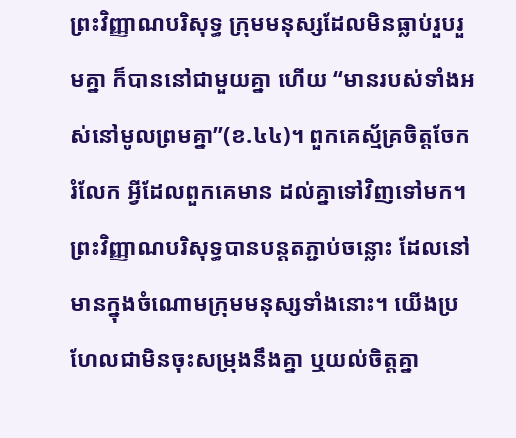ព្រះវិញ្ញាណបរិសុទ្ធ ក្រុមមនុស្សដែលមិនធ្លាប់រួបរួមគ្នា ក៏បាននៅជាមួយគ្នា ហើយ “មានរបស់ទាំងអស់នៅមូលព្រមគ្នា”(ខ.៤៤)។ ពួកគេស្ម័គ្រចិត្តចែករំលែក អ្វីដែលពួកគេមាន ដល់គ្នាទៅវិញទៅមក។ ព្រះវិញ្ញាណបរិសុទ្ធបានបន្តតភ្ជាប់ចន្លោះ ដែលនៅមានក្នុងចំណោមក្រុមមនុស្សទាំងនោះ។ យើងប្រហែលជាមិនចុះសម្រុងនឹងគ្នា ឬយល់ចិត្តគ្នា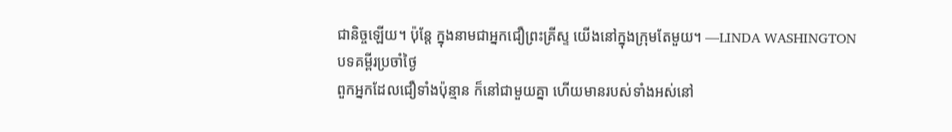ជានិច្ចឡើយ។ ប៉ុន្តែ ក្នុងនាមជាអ្នកជឿព្រះគ្រីស្ទ យើងនៅក្នុងក្រុមតែមួយ។ —LINDA WASHINGTON
បទគម្ពីរប្រចាំថ្ងៃ
ពួកអ្នកដែលជឿទាំងប៉ុន្មាន ក៏នៅជាមួយគ្នា ហើយមានរបស់ទាំងអស់នៅ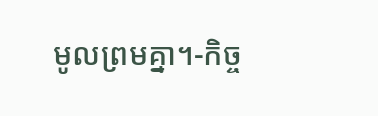មូលព្រមគ្នា។-កិច្ច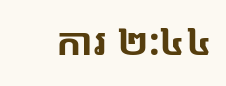ការ ២:៤៤